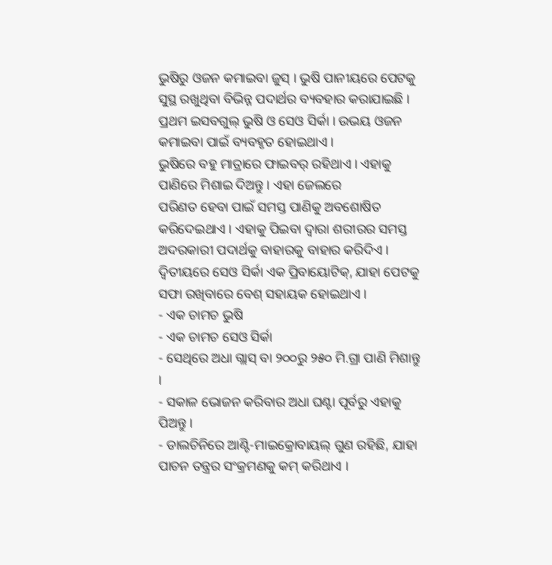ଭୁଷିରୁ ଓଜନ କମାଇବା ଜୁସ୍ । ଭୁଷି ପାନୀୟରେ ପେଟକୁ ସୁସ୍ଥ ରଖୁଥିବା ବିଭିନ୍ନ ପଦାର୍ଥର ବ୍ୟବହାର କରାଯାଇଛି । ପ୍ରଥମ ଇସବଗୁଲ୍ ଭୁଷି ଓ ସେଓ ସିର୍କା । ଉଭୟ ଓଜନ କମାଇବା ପାଇଁ ବ୍ୟବହୃତ ହୋଇଥାଏ ।
ଭୁଷିରେ ବହୁ ମାତ୍ରାରେ ଫାଇବର୍ ରହିଥାଏ । ଏହାକୁ ପାଣିରେ ମିଶାଇ ଦିଅନ୍ତୁ । ଏହା ଜେଲରେ
ପରିଣତ ହେବା ପାଇଁ ସମସ୍ତ ପାଣିକୁ ଅବଶୋଷିତ କରିଦେଇଥାଏ । ଏହାକୁ ପିଇବା ଦ୍ୱାରା ଶରୀରର ସମସ୍ତ
ଅଦରକାରୀ ପଦାର୍ଥକୁ ବାହାରକୁ ବାହାର କରିଦିଏ । ଦ୍ୱିତୀୟରେ ସେଓ ସିର୍କା ଏକ ପ୍ରିବାୟୋଟିକ୍, ଯାହା ପେଟକୁ ସଫା ରଖିବାରେ ବେଶ୍ ସହାୟକ ହୋଇଥାଏ ।
- ଏକ ଚାମଚ ଭୁଷି
- ଏକ ଚାମଚ ସେଓ ସିର୍କା
- ସେଥିରେ ଅଧା ଗ୍ଲାସ୍ ବା ୨୦୦ରୁ ୨୫୦ ମି.ଗ୍ରା ପାଣି ମିଶାନ୍ତୁ ।
- ସକାଳ ଭୋଜନ କରିବାର ଅଧା ଘଣ୍ଟା ପୂର୍ବରୁ ଏହାକୁ ପିଅନ୍ତୁ ।
- ଡାଲଚିନିରେ ଆଣ୍ଟି-ମାଇକ୍ରୋବାୟଲ୍ ଗୁଣ ରହିଛି, ଯାହା ପାଚନ ତନ୍ତ୍ରର ସଂକ୍ରମଣକୁ କମ୍ କରିଥାଏ ।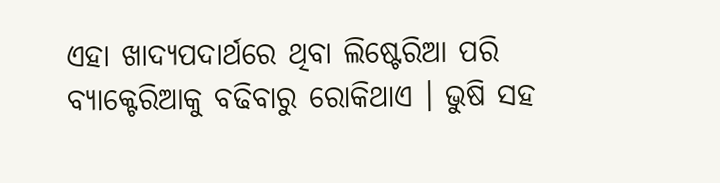ଏହା ଖାଦ୍ୟପଦାର୍ଥରେ ଥିବା ଲିଷ୍ଟେରିଆ ପରି ବ୍ୟାକ୍ଟେରିଆକୁ ବଢିବାରୁ ରୋକିଥାଏ । ଭୁଷି ସହ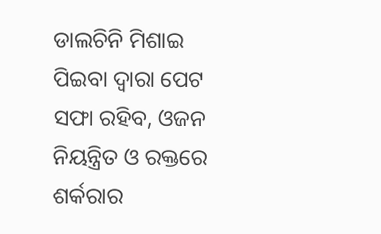ଡାଲଚିନି ମିଶାଇ ପିଇବା ଦ୍ୱାରା ପେଟ ସଫା ରହିବ, ଓଜନ ନିୟନ୍ତ୍ରିତ ଓ ରକ୍ତରେ ଶର୍କରାର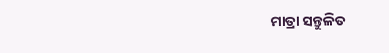ମାତ୍ରା ସନ୍ତୁଳିତ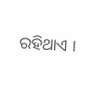ରହିଥାଏ ।